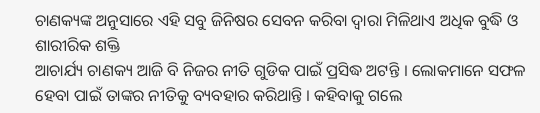ଚାଣକ୍ୟଙ୍କ ଅନୁସାରେ ଏହି ସବୁ ଜିନିଷର ସେବନ କରିବା ଦ୍ଵାରା ମିଳିଥାଏ ଅଧିକ ବୁଦ୍ଧି ଓ ଶାରୀରିକ ଶକ୍ତି
ଆଚାର୍ଯ୍ୟ ଚାଣକ୍ୟ ଆଜି ବି ନିଜର ନୀତି ଗୁଡିକ ପାଇଁ ପ୍ରସିଦ୍ଧ ଅଟନ୍ତି । ଲୋକମାନେ ସଫଳ ହେବା ପାଇଁ ତାଙ୍କର ନୀତିକୁ ବ୍ୟବହାର କରିଥାନ୍ତି । କହିବାକୁ ଗଲେ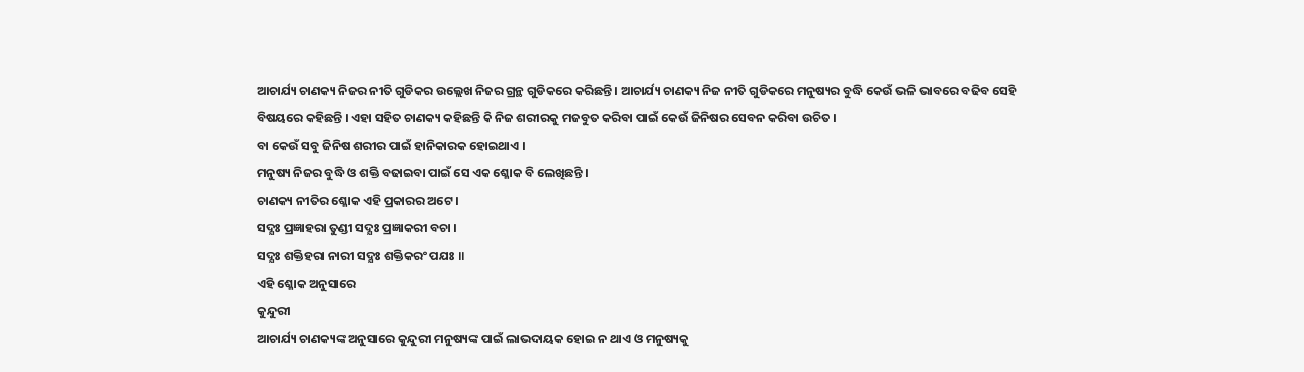ଆଚାର୍ଯ୍ୟ ଚାଣକ୍ୟ ନିଜର ନୀତି ଗୁଡିକର ଉଲ୍ଲେଖ ନିଜର ଗ୍ରନ୍ଥ ଗୁଡିକରେ କରିଛନ୍ତି । ଆଚାର୍ଯ୍ୟ ଚାଣକ୍ୟ ନିଜ ନୀତି ଗୁଡିକରେ ମନୁଷ୍ୟର ବୁଦ୍ଧି କେଉଁ ଭଳି ଭାବରେ ବଢିବ ସେହି ବିଷୟରେ କହିଛନ୍ତି । ଏହା ସହିତ ଚାଣକ୍ୟ କହିଛନ୍ତି କି ନିଜ ଶରୀରକୁ ମଜବୁତ କରିବା ପାଇଁ କେଉଁ ଜିନିଷର ସେବନ କରିବା ଉଚିତ ।
ବା କେଉଁ ସବୁ ଜିନିଷ ଶରୀର ପାଇଁ ହାନିକାରକ ହୋଇଥାଏ ।
ମନୁଷ୍ୟ ନିଜର ବୁଦ୍ଧି ଓ ଶକ୍ତି ବଢାଇବା ପାଇଁ ସେ ଏକ ଶ୍ଳୋକ ବି ଲେଖିଛନ୍ତି ।
ଚାଣକ୍ୟ ନୀତିର ଶ୍ଳୋକ ଏହି ପ୍ରକାରର ଅଟେ ।
ସଦ୍ଯଃ ପ୍ରଜ୍ଞାହରା ତୁଣ୍ଡୀ ସଦ୍ଯଃ ପ୍ରଜ୍ଞାକରୀ ବଚା ।
ସଦ୍ଯଃ ଶକ୍ତିହରା ନାରୀ ସଦ୍ଯଃ ଶକ୍ତିକରଂ ପଯଃ ॥
ଏହି ଶ୍ଳୋକ ଅନୁସାରେ
କୁନ୍ଦୁରୀ
ଆଚାର୍ଯ୍ୟ ଚାଣକ୍ୟଙ୍କ ଅନୁସାରେ କୁନ୍ଦୁରୀ ମନୁଷ୍ୟଙ୍କ ପାଇଁ ଲାଭଦାୟକ ହୋଇ ନ ଥାଏ ଓ ମନୁଷ୍ୟକୁ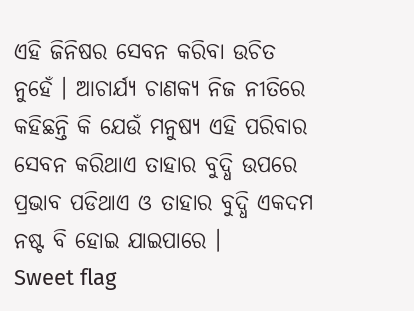ଏହି ଜିନିଷର ସେବନ କରିବା ଉଚିତ ନୁହେଁ । ଆଚାର୍ଯ୍ୟ ଚାଣକ୍ୟ ନିଜ ନୀତିରେ କହିଛନ୍ତି କି ଯେଉଁ ମନୁଷ୍ୟ ଏହି ପରିବାର ସେବନ କରିଥାଏ ତାହାର ବୁଦ୍ଧି ଉପରେ ପ୍ରଭାବ ପଡିଥାଏ ଓ ତାହାର ବୁଦ୍ଧି ଏକଦମ ନଷ୍ଟ ବି ହୋଇ ଯାଇପାରେ ।
Sweet flag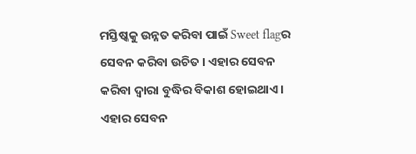ମସ୍ତିଷ୍କକୁ ଉନ୍ନତ କରିବା ପାଇଁ Sweet flagର ସେବନ କରିବା ଉଚିତ । ଏହାର ସେବନ କରିବା ଦ୍ଵାରା ବୁଦ୍ଧିର ବିକାଶ ହୋଇଥାଏ । ଏହାର ସେବନ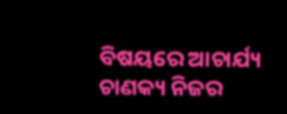ବିଷୟରେ ଆଚାର୍ଯ୍ୟ ଚାଣକ୍ୟ ନିଜର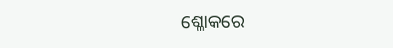ଶ୍ଳୋକରେ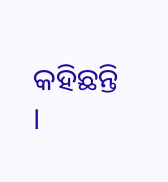କହିଛନ୍ତି ।